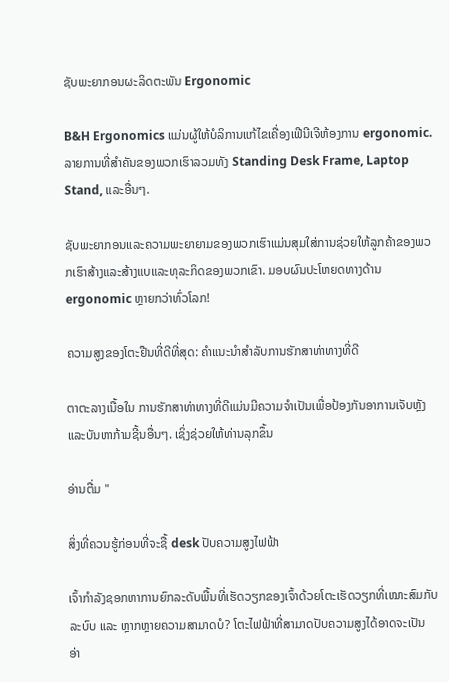ຊັບພະຍາກອນຜະລິດຕະພັນ Ergonomic

B&H Ergonomics ແມ່ນຜູ້ໃຫ້ບໍລິການແກ້ໄຂເຄື່ອງເຟີນີເຈີຫ້ອງການ ergonomic. ລາຍການທີ່ສໍາຄັນຂອງພວກເຮົາລວມທັງ Standing Desk Frame, Laptop Stand, ແລະອື່ນໆ.

ຊັບພະຍາກອນແລະຄວາມພະຍາຍາມຂອງພວກເຮົາແມ່ນສຸມໃສ່ການຊ່ວຍໃຫ້ລູກຄ້າຂອງພວກເຮົາສ້າງແລະສ້າງແບແລະທຸລະກິດຂອງພວກເຂົາ. ມອບຜົນປະໂຫຍດທາງດ້ານ ergonomic ຫຼາຍກວ່າທົ່ວໂລກ!

ຄວາມສູງຂອງໂຕະຢືນທີ່ດີທີ່ສຸດ: ຄໍາແນະນໍາສໍາລັບການຮັກສາທ່າທາງທີ່ດີ

ຕາຕະລາງເນື້ອໃນ ການຮັກສາທ່າທາງທີ່ດີແມ່ນມີຄວາມຈຳເປັນເພື່ອປ້ອງກັນອາການເຈັບຫຼັງ ແລະບັນຫາກ້າມຊີ້ນອື່ນໆ. ເຊິ່ງຊ່ວຍໃຫ້ທ່ານລຸກຂຶ້ນ

ອ່ານຕື່ມ "

ສິ່ງທີ່ຄວນຮູ້ກ່ອນທີ່ຈະຊື້ desk ປັບຄວາມສູງໄຟຟ້າ

ເຈົ້າກຳລັງຊອກຫາການຍົກລະດັບພື້ນທີ່ເຮັດວຽກຂອງເຈົ້າດ້ວຍໂຕະເຮັດວຽກທີ່ເໝາະສົມກັບລະບົບ ແລະ ຫຼາກຫຼາຍຄວາມສາມາດບໍ? ໂຕະໄຟຟ້າທີ່ສາມາດປັບຄວາມສູງໄດ້ອາດຈະເປັນ
ອ່າ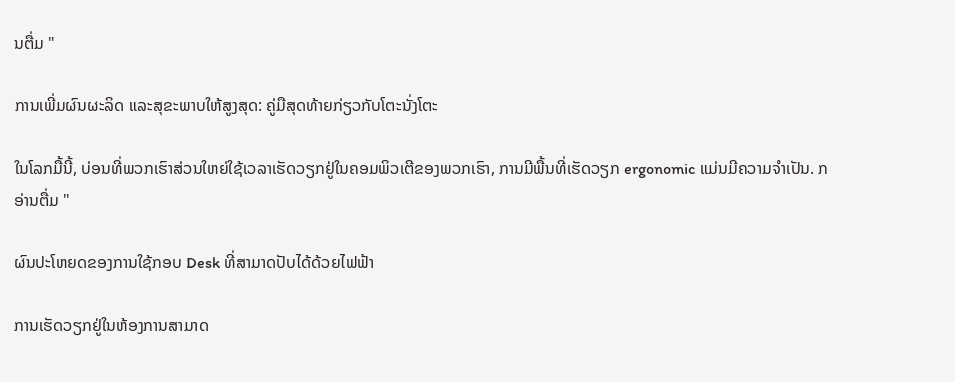ນຕື່ມ "

ການເພີ່ມຜົນຜະລິດ ແລະສຸຂະພາບໃຫ້ສູງສຸດ: ຄູ່ມືສຸດທ້າຍກ່ຽວກັບໂຕະນັ່ງໂຕະ

ໃນໂລກມື້ນີ້, ບ່ອນທີ່ພວກເຮົາສ່ວນໃຫຍ່ໃຊ້ເວລາເຮັດວຽກຢູ່ໃນຄອມພິວເຕີຂອງພວກເຮົາ, ການມີພື້ນທີ່ເຮັດວຽກ ergonomic ແມ່ນມີຄວາມຈໍາເປັນ. ກ
ອ່ານຕື່ມ "

ຜົນປະໂຫຍດຂອງການໃຊ້ກອບ Desk ທີ່ສາມາດປັບໄດ້ດ້ວຍໄຟຟ້າ

ການເຮັດວຽກຢູ່ໃນຫ້ອງການສາມາດ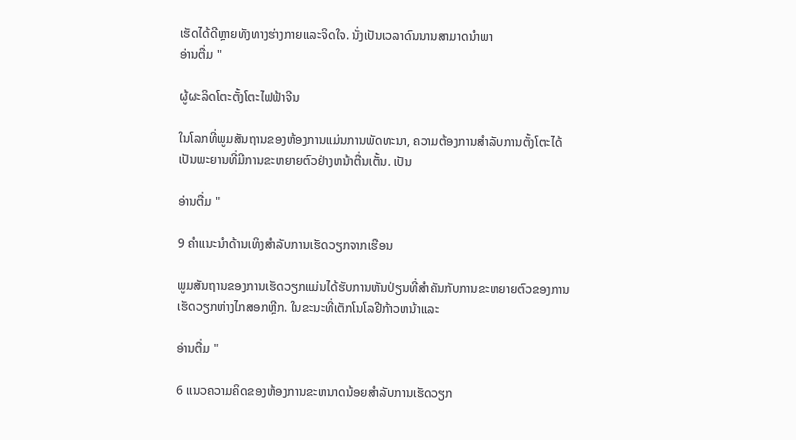ເຮັດໄດ້ດີຫຼາຍທັງທາງຮ່າງກາຍແລະຈິດໃຈ. ນັ່ງເປັນເວລາດົນນານສາມາດນໍາພາ
ອ່ານຕື່ມ "

ຜູ້ຜະລິດໂຕະຕັ້ງໂຕະໄຟຟ້າຈີນ

ໃນໂລກທີ່ພູມສັນຖານຂອງຫ້ອງການແມ່ນການພັດທະນາ, ຄວາມຕ້ອງການສໍາລັບການຕັ້ງໂຕະໄດ້ເປັນພະຍານທີ່ມີການຂະຫຍາຍຕົວຢ່າງຫນ້າຕື່ນເຕັ້ນ. ເປັນ

ອ່ານຕື່ມ "

9 ຄໍາແນະນໍາດ້ານເທິງສໍາລັບການເຮັດວຽກຈາກເຮືອນ

ພູມສັນຖານຂອງການເຮັດວຽກແມ່ນໄດ້ຮັບການຫັນປ່ຽນທີ່ສໍາຄັນກັບການຂະຫຍາຍຕົວຂອງການເຮັດວຽກຫ່າງໄກສອກຫຼີກ. ໃນຂະນະທີ່ເຕັກໂນໂລຢີກ້າວຫນ້າແລະ

ອ່ານຕື່ມ "

6 ແນວຄວາມຄິດຂອງຫ້ອງການຂະຫນາດນ້ອຍສໍາລັບການເຮັດວຽກ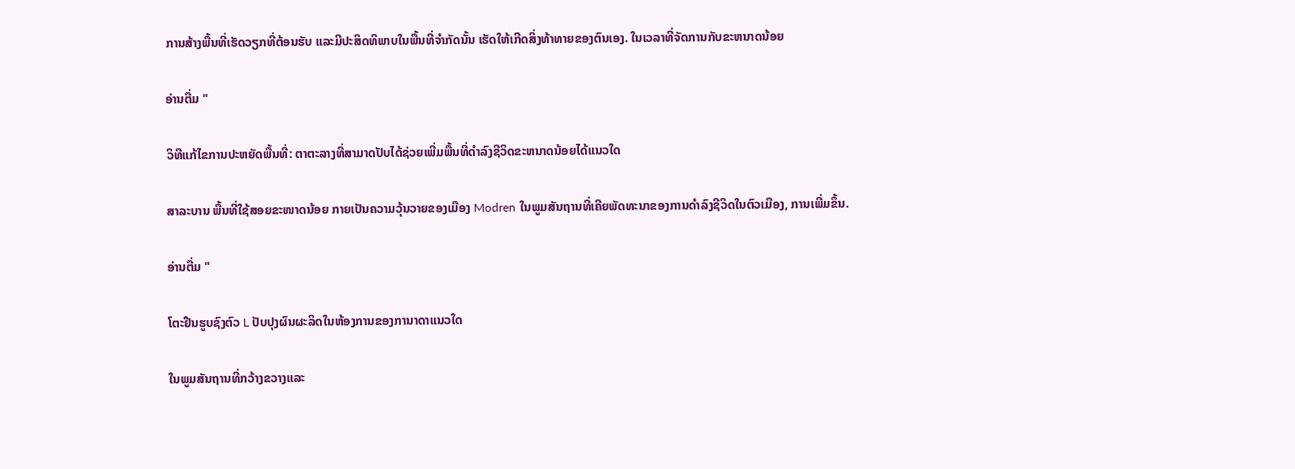ການສ້າງພື້ນທີ່ເຮັດວຽກທີ່ຕ້ອນຮັບ ແລະມີປະສິດທິພາບໃນພື້ນທີ່ຈຳກັດນັ້ນ ເຮັດໃຫ້ເກີດສິ່ງທ້າທາຍຂອງຕົນເອງ. ໃນເວລາທີ່ຈັດການກັບຂະຫນາດນ້ອຍ

ອ່ານຕື່ມ "

ວິທີແກ້ໄຂການປະຫຍັດພື້ນທີ່: ຕາຕະລາງທີ່ສາມາດປັບໄດ້ຊ່ວຍເພີ່ມພື້ນທີ່ດໍາລົງຊີວິດຂະຫນາດນ້ອຍໄດ້ແນວໃດ

ສາລະບານ ພື້ນທີ່ໃຊ້ສອຍຂະໜາດນ້ອຍ ກາຍເປັນຄວາມວຸ້ນວາຍຂອງເມືອງ Modren ໃນພູມສັນຖານທີ່ເຄີຍພັດທະນາຂອງການດຳລົງຊີວິດໃນຕົວເມືອງ, ການເພີ່ມຂຶ້ນ.

ອ່ານຕື່ມ "

ໂຕະຢືນຮູບຊົງຕົວ L ປັບປຸງຜົນຜະລິດໃນຫ້ອງການຂອງການາດາແນວໃດ

ໃນພູມສັນຖານທີ່ກວ້າງຂວາງແລະ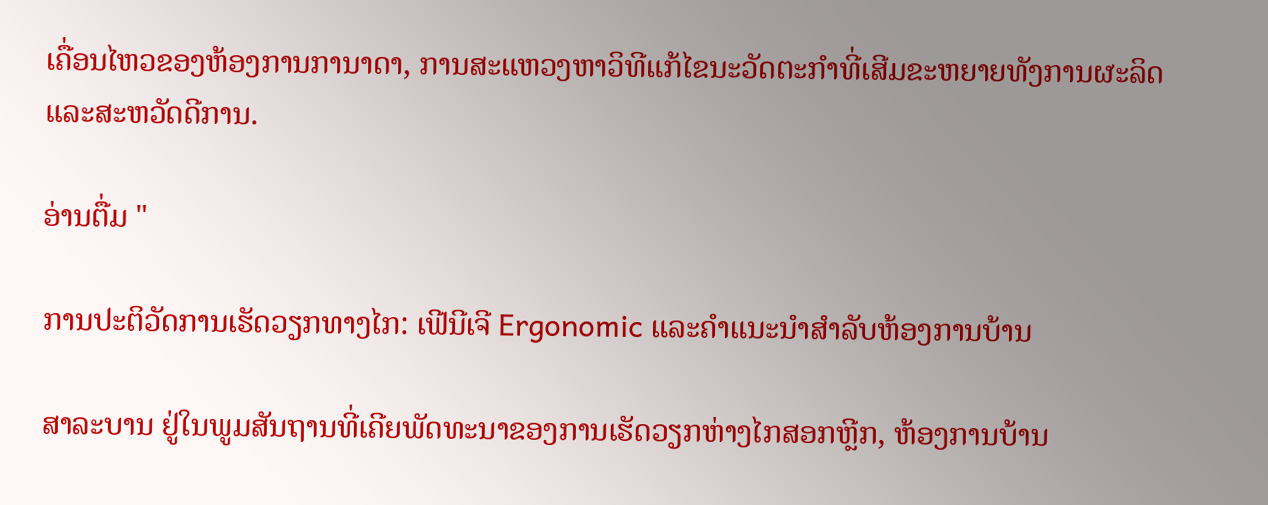ເຄື່ອນໄຫວຂອງຫ້ອງການການາດາ, ການສະແຫວງຫາວິທີແກ້ໄຂນະວັດຕະກໍາທີ່ເສີມຂະຫຍາຍທັງການຜະລິດແລະສະຫວັດດີການ.

ອ່ານຕື່ມ "

ການປະຕິວັດການເຮັດວຽກທາງໄກ: ເຟີນີເຈີ Ergonomic ແລະຄໍາແນະນໍາສໍາລັບຫ້ອງການບ້ານ

ສາລະບານ ຢູ່ໃນພູມສັນຖານທີ່ເຄີຍພັດທະນາຂອງການເຮັດວຽກຫ່າງໄກສອກຫຼີກ, ຫ້ອງການບ້ານ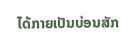ໄດ້ກາຍເປັນບ່ອນສັກ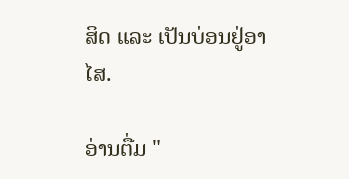ສິດ ແລະ ເປັນບ່ອນຢູ່ອາໄສ.

ອ່ານຕື່ມ "